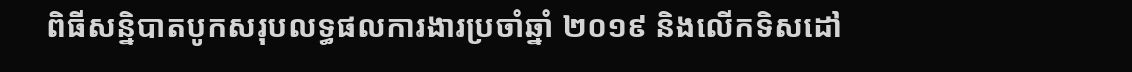ពិធីសន្និបាតបូកសរុបលទ្ធផលការងារប្រចាំឆ្នាំ ២០១៩ និងលើកទិសដៅ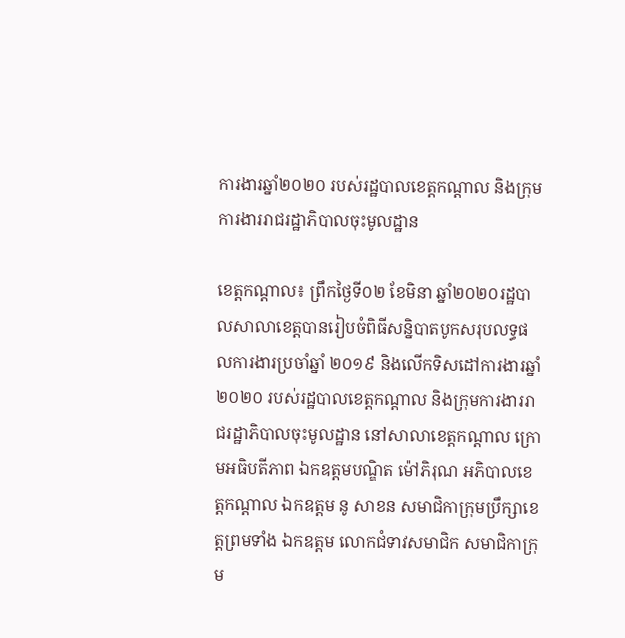ការងារឆ្នាំ២០២០ របស់រដ្ឋបាលខេត្តកណ្ដាល និងក្រុមការងាររាជរដ្ឋាភិបាលចុះមូលដ្ឋាន

ខេត្តកណ្ដាល៖ ព្រឹកថ្ងៃទី០២ ខែមិនា ឆ្នាំ២០២០រដ្ឋបាលសាលាខេត្តបានរៀបចំពិធីសន្និបាតបូកសរុបលទ្ធផលការងារប្រចាំឆ្នាំ ២០១៩ និងលើកទិសដៅការងារឆ្នាំ២០២០ របស់រដ្ឋបាលខេត្តកណ្ដាល និងក្រុមការងាររាជរដ្ឋាភិបាលចុះមូលដ្ឋាន នៅសាលាខេត្តកណ្ដាល ក្រោមអធិបតីភាព ឯកឧត្ដមបណ្ឌិត ម៉ៅភិរុណ អភិបាលខេត្តកណ្ដាល ឯកឧត្តម នូ សាខន សមាជិកាក្រុមប្រឹក្សាខេត្តព្រមទាំង ឯកឧត្តម លោកជំទាវសមាជិក សមាជិកាក្រុម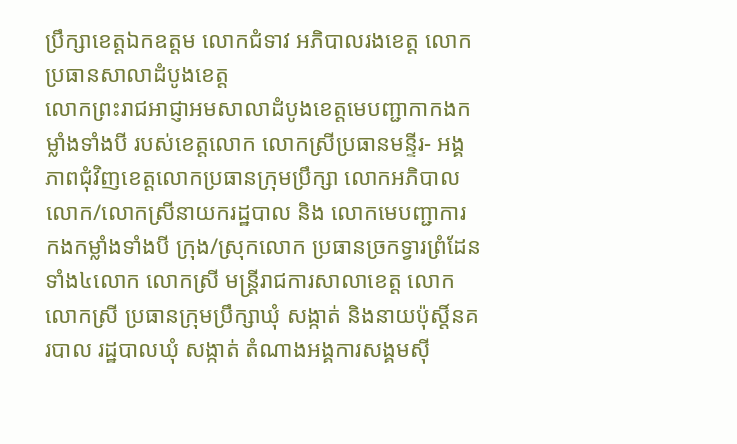ប្រឹក្សាខេត្តឯកឧត្តម លោកជំទាវ អភិបាលរងខេត្ត លោកប្រធានសាលាដំបូងខេត្ត
លោកព្រះរាជអាជ្ញាអមសាលាដំបូងខេត្តមេបញ្ជាកាកងកម្លាំងទាំងបី របស់ខេត្តលោក លោកស្រីប្រធានមន្ទីរ- អង្គភាពជុំវិញខេត្តលោកប្រធានក្រុមប្រឹក្សា លោកអភិបាល លោក/លោកស្រីនាយករដ្ឋបាល និង លោកមេបញ្ជាការ កងកម្លាំងទាំងបី ក្រុង/ស្រុកលោក ប្រធានច្រកទ្វារព្រំដែនទាំង៤លោក លោកស្រី មន្ត្រីរាជការសាលាខេត្ត លោក លោកស្រី ប្រធានក្រុមប្រឹក្សាឃុំ សង្កាត់ និងនាយប៉ុស្តិ៍នគរបាល រដ្ឋបាលឃុំ សង្កាត់ តំណាងអង្គការសង្គមស៊ី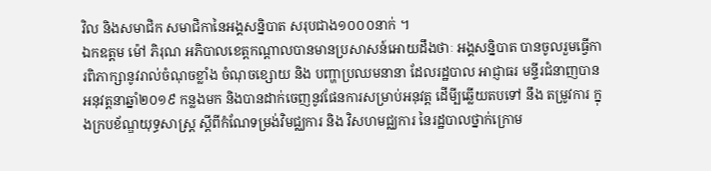វិល និងសមាជិក សមាជិកានៃអង្គសន្និបាត សរុបជាង១០០០នាក់ ។
ឯកឧត្តម ម៉ៅ ភិរុណ អភិបាលខេត្តកណ្ដាលបានមានប្រសាសន៍អោយដឹងថាៈ អង្គសន្និបាត បានចូលរួមធ្វើការពិភាក្សានូវរាល់ចំណុចខ្លាំង ចំណុចខ្សោយ និង បញ្ហាប្រឈមនានា ដែលរដ្ឋបាល អាជ្ញាធរ មន្ទីរជំនាញបានអនុវត្តនាឆ្នាំ២០១៩ កន្លងមក និងបានដាក់ចេញនូវផែនការសម្រាប់អនុវត្ត ដើមី្បឆ្លើយតបទៅ នឹង តម្រូវការ ក្នុងក្របខ័ណ្ឌយុទ្ធសាស្ត្រ ស្តីពីកំណែទម្រង់វិមជ្ឈការ និង វិសហមជ្ឈការ នៃរដ្ឋបាលថ្នាក់ក្រោម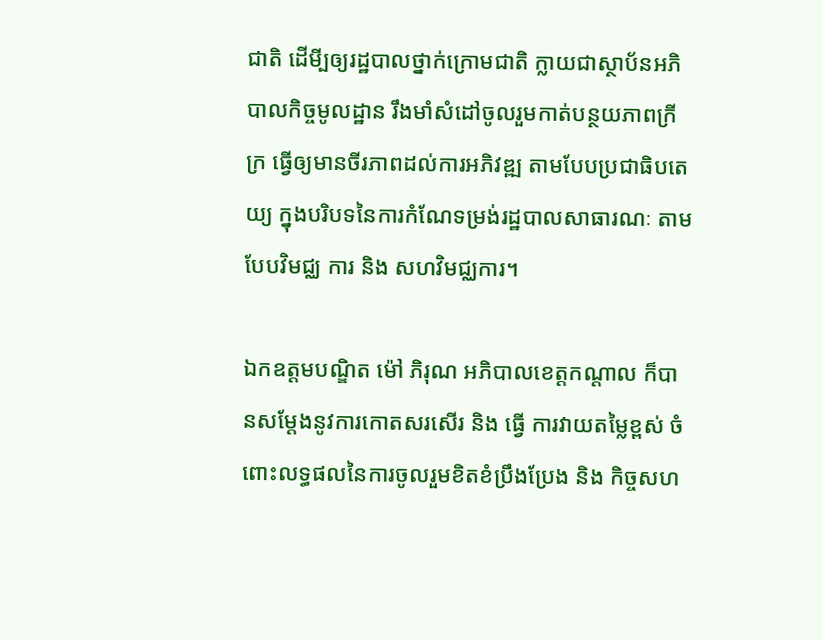ជាតិ ដើមី្បឲ្យរដ្ឋបាលថ្នាក់ក្រោមជាតិ ក្លាយជាស្ថាប័នអភិបាលកិច្ចមូលដ្ឋាន រឹងមាំសំដៅចូលរួមកាត់បន្ថយភាពក្រីក្រ ធ្វើឲ្យមានចីរភាពដល់ការអភិវឌ្ឍ តាមបែបប្រជាធិបតេយ្យ ក្នុងបរិបទនៃការកំណែទម្រង់រដ្ឋបាលសាធារណៈ តាមបែបវិមជ្ឈ ការ និង សហវិមជ្ឈការ។

ឯកឧត្តមបណ្ឌិត ម៉ៅ ភិរុណ អភិបាលខេត្តកណ្ដាល ក៏បានសម្តែងនូវការកោតសរសើរ និង ធ្វើ ការវាយតម្លៃខ្ពស់ ចំពោះលទ្ធផលនៃការចូលរួមខិតខំប្រឹងប្រែង និង កិច្ចសហ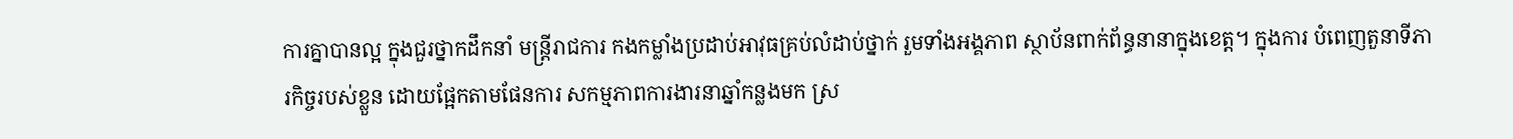ការគ្នាបានល្អ ក្នុងជួរថ្នាកដឹកនាំ មន្ត្រីរាជការ កងកម្លាំងប្រដាប់អាវុធគ្រប់លំដាប់ថ្នាក់ រួមទាំងអង្គភាព ស្ថាប័នពាក់ព័ន្ធនានាក្នុងខេត្ត។ ក្នុងការ បំពេញតួនាទីភារកិច្ចរបស់ខ្លួន ដោយផ្អែកតាមផែនការ សកម្មភាពការងារនាឆ្នាំកន្លងមក ស្រ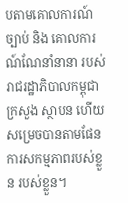បតាមគោលការណ៍ច្បាប់ និង គោលការណ៍ណែនាំនានា របស់រាជរដ្ឋាភិបាលកម្ពុជា ក្រសួង ស្ថាបន ហើយសម្រេចបានតាមផែនការសកម្មភាពរបស់ខ្លួន របស់ខ្លួន។